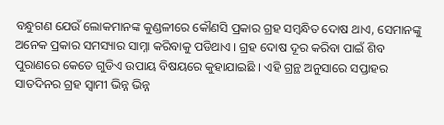ବନ୍ଧୁଗଣ ଯେଉଁ ଲୋକମାନଙ୍କ କୁଣ୍ଡଳୀରେ କୌଣସି ପ୍ରକାର ଗ୍ରହ ସମ୍ବନ୍ଧିତ ଦୋଷ ଥାଏ, ସେମାନଙ୍କୁ ଅନେକ ପ୍ରକାର ସମସ୍ୟାର ସାମ୍ନା କରିବାକୁ ପଡିଥାଏ । ଗ୍ରହ ଦୋଷ ଦୂର କରିବା ପାଇଁ ଶିବ ପୁରାଣରେ କେତେ ଗୁଡିଏ ଉପାୟ ବିଷୟରେ କୁହାଯାଇଛି । ଏହି ଗ୍ରନ୍ଥ ଅନୁସାରେ ସପ୍ତାହର ସାତଦିନର ଗ୍ରହ ସ୍ଵାମୀ ଭିନ୍ନ ଭିନ୍ନ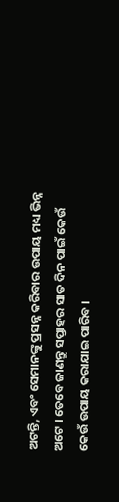ଅଟନ୍ତି, ଏବଂ ସେମାନଙ୍କୁ ପ୍ରସନ୍ନ କରିବାର ଉପାୟ ମଧ୍ୟ ଭିନ୍ନ ଅଟେ । ତେବେ ଜାଣନ୍ତୁ ସପ୍ତାହର ସାତ ଦିନ ପାଇଁ କେଉଁ କେଉଁ ଉପାୟ କରାଯାଇ ପାରିବ ।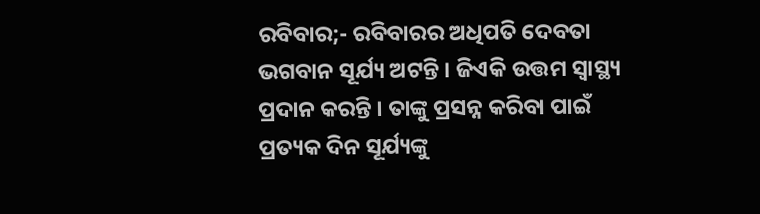ରବିବାର;- ରବିବାରର ଅଧିପତି ଦେବତା ଭଗବାନ ସୂର୍ଯ୍ୟ ଅଟନ୍ତି । ଜିଏକି ଉତ୍ତମ ସ୍ୱାସ୍ଥ୍ୟ ପ୍ରଦାନ କରନ୍ତି । ତାଙ୍କୁ ପ୍ରସନ୍ନ କରିବା ପାଇଁ ପ୍ରତ୍ୟକ ଦିନ ସୂର୍ଯ୍ୟଙ୍କୁ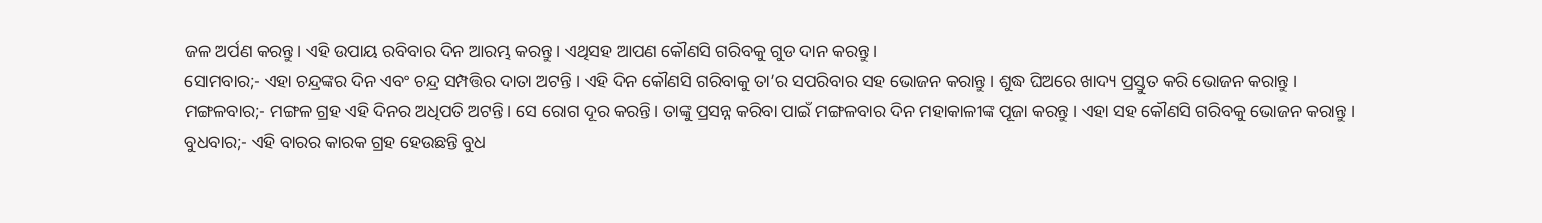ଜଳ ଅର୍ପଣ କରନ୍ତୁ। ଏହି ଉପାୟ ରବିବାର ଦିନ ଆରମ୍ଭ କରନ୍ତୁ । ଏଥିସହ ଆପଣ କୌଣସି ଗରିବକୁ ଗୁଡ ଦାନ କରନ୍ତୁ ।
ସୋମବାର;- ଏହା ଚନ୍ଦ୍ରଙ୍କର ଦିନ ଏବଂ ଚନ୍ଦ୍ର ସମ୍ପତ୍ତିର ଦାତା ଅଟନ୍ତି । ଏହି ଦିନ କୌଣସି ଗରିବାକୁ ତା’ର ସପରିବାର ସହ ଭୋଜନ କରାନ୍ତୁ । ଶୁଦ୍ଧ ଘିଅରେ ଖାଦ୍ୟ ପ୍ରସ୍ତୁତ କରି ଭୋଜନ କରାନ୍ତୁ ।
ମଙ୍ଗଳବାର;- ମଙ୍ଗଳ ଗ୍ରହ ଏହି ଦିନର ଅଧିପତି ଅଟନ୍ତି। ସେ ରୋଗ ଦୂର କରନ୍ତି। ତାଙ୍କୁ ପ୍ରସନ୍ନ କରିବା ପାଇଁ ମଙ୍ଗଳବାର ଦିନ ମହାକାଳୀଙ୍କ ପୂଜା କରନ୍ତୁ । ଏହା ସହ କୌଣସି ଗରିବକୁ ଭୋଜନ କରାନ୍ତୁ ।
ବୁଧବାର;- ଏହି ବାରର କାରକ ଗ୍ରହ ହେଉଛନ୍ତି ବୁଧ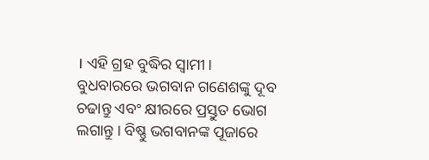। ଏହି ଗ୍ରହ ବୁଦ୍ଧିର ସ୍ଵାମୀ । ବୁଧବାରରେ ଭଗବାନ ଗଣେଶଙ୍କୁ ଦୂବ ଚଢାନ୍ତୁ ଏବଂ କ୍ଷୀରରେ ପ୍ରସ୍ତୁତ ଭୋଗ ଲଗାନ୍ତୁ । ବିଷ୍ଣୁ ଭଗବାନଙ୍କ ପୂଜାରେ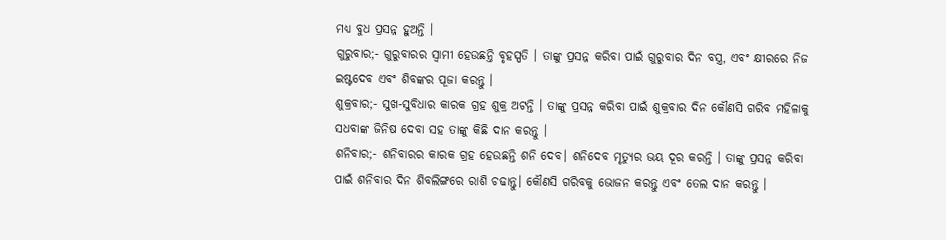ମଧ୍ୟ ବୁଧ ପ୍ରସନ୍ନ ହୁଅନ୍ତି ।
ଗୁରୁବାର;- ଗୁରୁବାରର ସ୍ଵାମୀ ହେଉଛନ୍ତି ବୃହସ୍ପତି । ତାଙ୍କୁ ପ୍ରସନ୍ନ କରିବା ପାଇଁ ଗୁରୁବାର ଦିନ ବସ୍ତ୍ର, ଏବଂ କ୍ଷୀରରେ ନିଜ ଇଷ୍ଟଦେବ ଏବଂ ଶିବଙ୍କର ପୂଜା କରନ୍ତୁ ।
ଶୁକ୍ରବାର;- ସୁଖ-ସୁବିଧାର କାରକ ଗ୍ରହ ଶୁକ୍ର ଅଟନ୍ତି । ତାଙ୍କୁ ପ୍ରସନ୍ନ କରିବା ପାଇଁ ଶୁକ୍ରବାର ଦିନ କୌଣସି ଗରିବ ମହିଳାକୁ ସଧବାଙ୍କ ଜିନିଷ ଦେବା ସହ ତାଙ୍କୁ କିଛି ଦାନ କରନ୍ତୁ ।
ଶନିବାର;- ଶନିବାରର କାରକ ଗ୍ରହ ହେଉଛନ୍ତି ଶନି ଦେବ। ଶନିଦେବ ମୃତ୍ଯୁର ଭୟ ଦୂର କରନ୍ତି । ତାଙ୍କୁ ପ୍ରସନ୍ନ କରିବା ପାଇଁ ଶନିବାର ଦିନ ଶିବଲିଙ୍ଗରେ ରାଶି ଚଢାନ୍ତୁ। କୌଣସି ଗରିବକୁ ଭୋଜନ କରନ୍ତୁ ଏବଂ ତେଲ ଦାନ କରନ୍ତୁ ।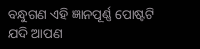ବନ୍ଧୁଗଣ ଏହି ଜ୍ଞାନପୂର୍ଣ୍ଣ ପୋଷ୍ଟଟି ଯଦି ଆପଣ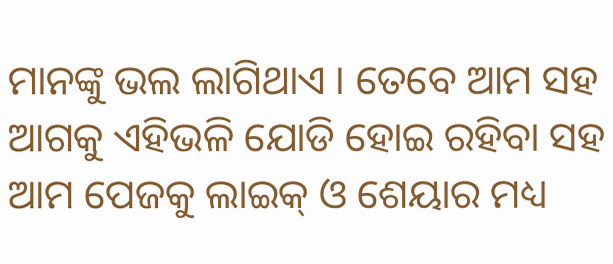ମାନଙ୍କୁ ଭଲ ଲାଗିଥାଏ । ତେବେ ଆମ ସହ ଆଗକୁ ଏହିଭଳି ଯୋଡି ହୋଇ ରହିବା ସହ ଆମ ପେଜକୁ ଲାଇକ୍ ଓ ଶେୟାର ମଧ୍ୟ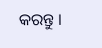କରନ୍ତୁ ।